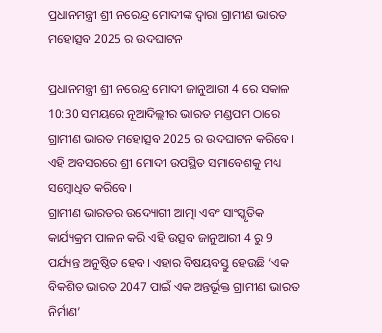ପ୍ରଧାନମନ୍ତ୍ରୀ ଶ୍ରୀ ନରେନ୍ଦ୍ର ମୋଦୀଙ୍କ ଦ୍ୱାରା ଗ୍ରାମୀଣ ଭାରତ ମହୋତ୍ସବ 2025 ର ଉଦଘାଟନ

ପ୍ରଧାନମନ୍ତ୍ରୀ ଶ୍ରୀ ନରେନ୍ଦ୍ର ମୋଦୀ ଜାନୁଆରୀ 4 ରେ ସକାଳ 10:30 ସମୟରେ ନୂଆଦିଲ୍ଲୀର ଭାରତ ମଣ୍ଡପମ ଠାରେ ଗ୍ରାମୀଣ ଭାରତ ମହୋତ୍ସବ 2025 ର ଉଦଘାଟନ କରିବେ। ଏହି ଅବସରରେ ଶ୍ରୀ ମୋଦୀ ଉପସ୍ଥିତ ସମାବେଶକୁ ମଧ୍ୟ ସମ୍ବୋଧିତ କରିବେ।
ଗ୍ରାମୀଣ ଭାରତର ଉଦ୍ୟୋଗୀ ଆତ୍ମା ଏବଂ ସାଂସ୍କୃତିକ କାର୍ଯ୍ୟକ୍ରମ ପାଳନ କରି ଏହି ଉତ୍ସବ ଜାନୁଆରୀ 4 ରୁ 9 ପର୍ଯ୍ୟନ୍ତ ଅନୁଷ୍ଠିତ ହେବ। ଏହାର ବିଷୟବସ୍ତୁ ହେଉଛି ‘ଏକ ବିକଶିତ ଭାରତ 2047 ପାଇଁ ଏକ ଅନ୍ତର୍ଭୂକ୍ତ ଗ୍ରାମୀଣ ଭାରତ ନିର୍ମାଣ’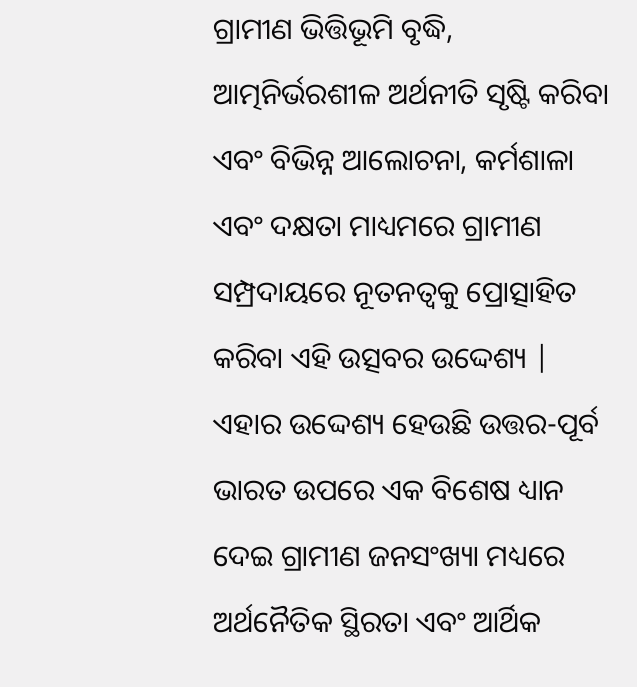ଗ୍ରାମୀଣ ଭିତ୍ତିଭୂମି ବୃଦ୍ଧି, ଆତ୍ମନିର୍ଭରଶୀଳ ଅର୍ଥନୀତି ସୃଷ୍ଟି କରିବା ଏବଂ ବିଭିନ୍ନ ଆଲୋଚନା, କର୍ମଶାଳା ଏବଂ ଦକ୍ଷତା ମାଧ୍ୟମରେ ଗ୍ରାମୀଣ ସମ୍ପ୍ରଦାୟରେ ନୂତନତ୍ୱକୁ ପ୍ରୋତ୍ସାହିତ କରିବା ଏହି ଉତ୍ସବର ଉଦ୍ଦେଶ୍ୟ | ଏହାର ଉଦ୍ଦେଶ୍ୟ ହେଉଛି ଉତ୍ତର-ପୂର୍ବ ଭାରତ ଉପରେ ଏକ ବିଶେଷ ଧ୍ୟାନ ଦେଇ ଗ୍ରାମୀଣ ଜନସଂଖ୍ୟା ମଧ୍ୟରେ ଅର୍ଥନୈତିକ ସ୍ଥିରତା ଏବଂ ଆର୍ଥିକ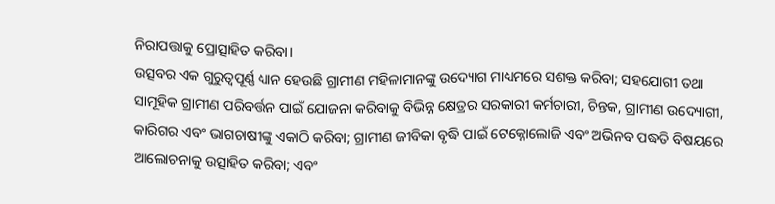ନିରାପତ୍ତାକୁ ପ୍ରୋତ୍ସାହିତ କରିବା।
ଉତ୍ସବର ଏକ ଗୁରୁତ୍ୱପୂର୍ଣ୍ଣ ଧ୍ୟାନ ହେଉଛି ଗ୍ରାମୀଣ ମହିଳାମାନଙ୍କୁ ଉଦ୍ୟୋଗ ମାଧ୍ୟମରେ ସଶକ୍ତ କରିବା; ସହଯୋଗୀ ତଥା ସାମୂହିକ ଗ୍ରାମୀଣ ପରିବର୍ତ୍ତନ ପାଇଁ ଯୋଜନା କରିବାକୁ ବିଭିନ୍ନ କ୍ଷେତ୍ରର ସରକାରୀ କର୍ମଚାରୀ, ଚିନ୍ତକ, ଗ୍ରାମୀଣ ଉଦ୍ୟୋଗୀ, କାରିଗର ଏବଂ ଭାଗଚାଷୀଙ୍କୁ ଏକାଠି କରିବା; ଗ୍ରାମୀଣ ଜୀବିକା ବୃଦ୍ଧି ପାଇଁ ଟେକ୍ନୋଲୋଜି ଏବଂ ଅଭିନବ ପଦ୍ଧତି ବିଷୟରେ ଆଲୋଚନାକୁ ଉତ୍ସାହିତ କରିବା; ଏବଂ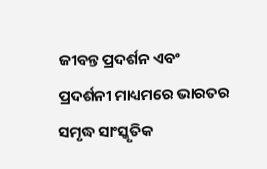ଜୀବନ୍ତ ପ୍ରଦର୍ଶନ ଏବଂ ପ୍ରଦର୍ଶନୀ ମାଧ୍ୟମରେ ଭାରତର ସମୃଦ୍ଧ ସାଂସ୍କୃତିକ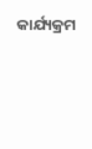କାର୍ଯ୍ୟକ୍ରମ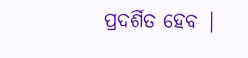ପ୍ରଦର୍ଶିତ ହେବ |